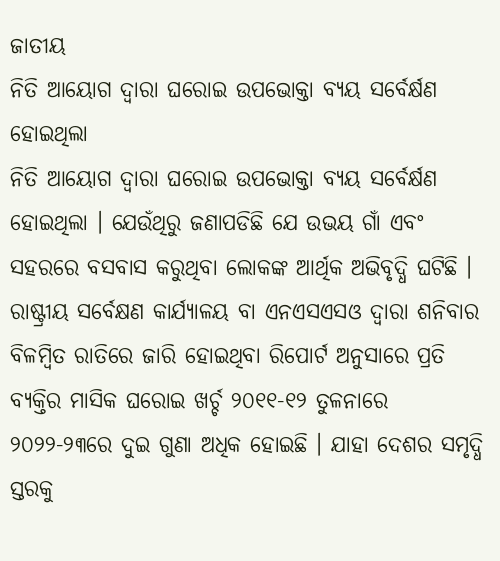ଜାତୀୟ
ନିତି ଆୟୋଗ ଦ୍ୱାରା ଘରୋଇ ଉପଭୋକ୍ତା ବ୍ୟୟ ସର୍ବେର୍କ୍ଷଣ ହୋଇଥିଲା
ନିତି ଆୟୋଗ ଦ୍ୱାରା ଘରୋଇ ଉପଭୋକ୍ତା ବ୍ୟୟ ସର୍ବେର୍କ୍ଷଣ ହୋଇଥିଲା । ଯେଉଁଥିରୁ ଜଣାପଡିଛି ଯେ ଉଭୟ ଗାଁ ଏବଂ ସହରରେ ବସବାସ କରୁଥିବା ଲୋକଙ୍କ ଆର୍ଥିକ ଅଭିବୃଦ୍ଧି ଘଟିଛି ।
ରାଷ୍ଟ୍ରୀୟ ସର୍ବେକ୍ଷଣ କାର୍ଯ୍ୟାଳୟ ବା ଏନଏସଏସଓ ଦ୍ୱାରା ଶନିବାର ବିଳମ୍ବିତ ରାତିରେ ଜାରି ହୋଇଥିବା ରିପୋର୍ଟ ଅନୁସାରେ ପ୍ରତି ବ୍ୟକ୍ତିର ମାସିକ ଘରୋଇ ଖର୍ଚ୍ଚ ୨୦୧୧-୧୨ ତୁଳନାରେ ୨୦୨୨-୨୩ରେ ଦୁଇ ଗୁଣା ଅଧିକ ହୋଇଛି । ଯାହା ଦେଶର ସମୃଦ୍ଧି ସ୍ତରକୁ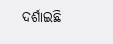ଦର୍ଶାଇଛି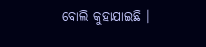ବୋଲି କୁହାଯାଇଛି ।